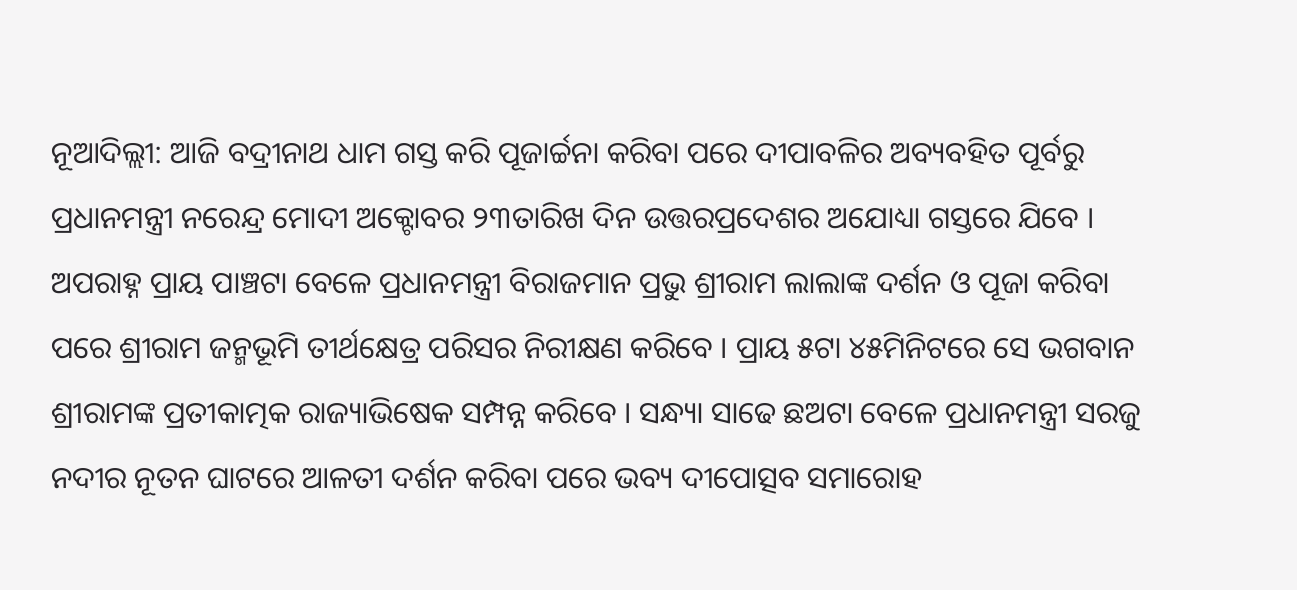ନୂଆଦିଲ୍ଲୀ: ଆଜି ବଦ୍ରୀନାଥ ଧାମ ଗସ୍ତ କରି ପୂଜାର୍ଚ୍ଚନା କରିବା ପରେ ଦୀପାବଳିର ଅବ୍ୟବହିତ ପୂର୍ବରୁ ପ୍ରଧାନମନ୍ତ୍ରୀ ନରେନ୍ଦ୍ର ମୋଦୀ ଅକ୍ଟୋବର ୨୩ତାରିଖ ଦିନ ଉତ୍ତରପ୍ରଦେଶର ଅଯୋଧ୍ୟା ଗସ୍ତରେ ଯିବେ । ଅପରାହ୍ନ ପ୍ରାୟ ପାଞ୍ଚଟା ବେଳେ ପ୍ରଧାନମନ୍ତ୍ରୀ ବିରାଜମାନ ପ୍ରଭୁ ଶ୍ରୀରାମ ଲାଲାଙ୍କ ଦର୍ଶନ ଓ ପୂଜା କରିବା ପରେ ଶ୍ରୀରାମ ଜନ୍ମଭୂମି ତୀର୍ଥକ୍ଷେତ୍ର ପରିସର ନିରୀକ୍ଷଣ କରିବେ । ପ୍ରାୟ ୫ଟା ୪୫ମିନିଟରେ ସେ ଭଗବାନ ଶ୍ରୀରାମଙ୍କ ପ୍ରତୀକାତ୍ମକ ରାଜ୍ୟାଭିଷେକ ସମ୍ପନ୍ନ କରିବେ । ସନ୍ଧ୍ୟା ସାଢେ ଛଅଟା ବେଳେ ପ୍ରଧାନମନ୍ତ୍ରୀ ସରଜୁ ନଦୀର ନୂତନ ଘାଟରେ ଆଳତୀ ଦର୍ଶନ କରିବା ପରେ ଭବ୍ୟ ଦୀପୋତ୍ସବ ସମାରୋହ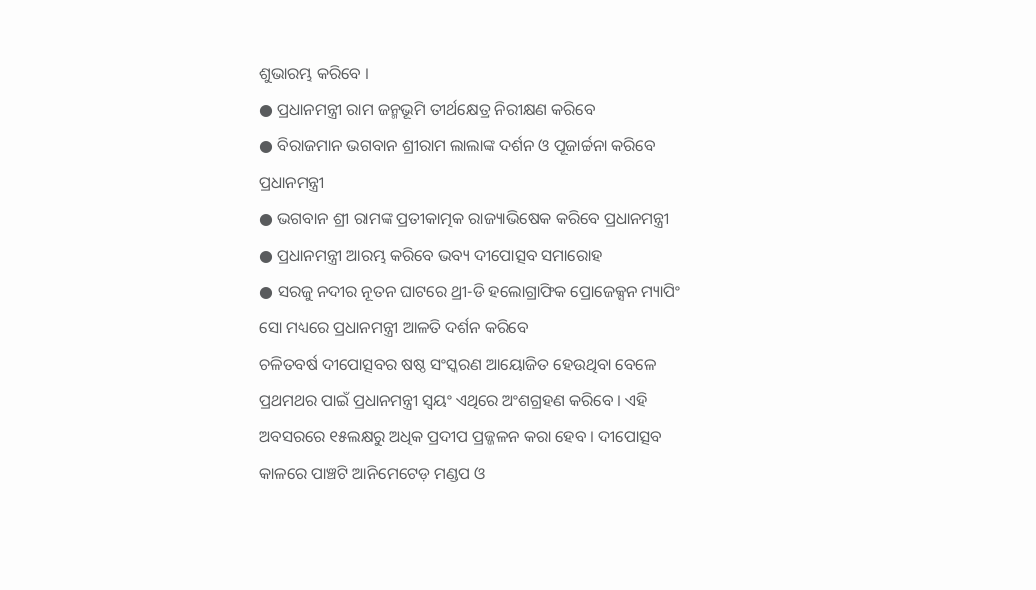ଶୁଭାରମ୍ଭ କରିବେ ।
● ପ୍ରଧାନମନ୍ତ୍ରୀ ରାମ ଜନ୍ମଭୂମି ତୀର୍ଥକ୍ଷେତ୍ର ନିରୀକ୍ଷଣ କରିବେ
● ବିରାଜମାନ ଭଗବାନ ଶ୍ରୀରାମ ଲାଲାଙ୍କ ଦର୍ଶନ ଓ ପୂଜାର୍ଚ୍ଚନା କରିବେ ପ୍ରଧାନମନ୍ତ୍ରୀ
● ଭଗବାନ ଶ୍ରୀ ରାମଙ୍କ ପ୍ରତୀକାତ୍ମକ ରାଜ୍ୟାଭିଷେକ କରିବେ ପ୍ରଧାନମନ୍ତ୍ରୀ
● ପ୍ରଧାନମନ୍ତ୍ରୀ ଆରମ୍ଭ କରିବେ ଭବ୍ୟ ଦୀପୋତ୍ସବ ସମାରୋହ
● ସରଜୁ ନଦୀର ନୂତନ ଘାଟରେ ଥ୍ରୀ-ଡି ହଲୋଗ୍ରାଫିକ ପ୍ରୋଜେକ୍ସନ ମ୍ୟାପିଂ ସୋ ମଧ୍ୟରେ ପ୍ରଧାନମନ୍ତ୍ରୀ ଆଳତି ଦର୍ଶନ କରିବେ
ଚଳିତବର୍ଷ ଦୀପୋତ୍ସବର ଷଷ୍ଠ ସଂସ୍କରଣ ଆୟୋଜିତ ହେଉଥିବା ବେଳେ ପ୍ରଥମଥର ପାଇଁ ପ୍ରଧାନମନ୍ତ୍ରୀ ସ୍ୱୟଂ ଏଥିରେ ଅଂଶଗ୍ରହଣ କରିବେ । ଏହି ଅବସରରେ ୧୫ଲକ୍ଷରୁ ଅଧିକ ପ୍ରଦୀପ ପ୍ରଜ୍ଜଳନ କରା ହେବ । ଦୀପୋତ୍ସବ କାଳରେ ପାଞ୍ଚଟି ଆନିମେଟେଡ଼ ମଣ୍ଡପ ଓ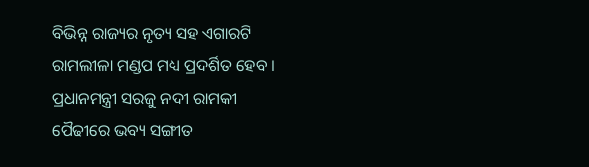ବିଭିନ୍ନ ରାଜ୍ୟର ନୃତ୍ୟ ସହ ଏଗାରଟି ରାମଲୀଳା ମଣ୍ଡପ ମଧ୍ୟ ପ୍ରଦର୍ଶିତ ହେବ । ପ୍ରଧାନମନ୍ତ୍ରୀ ସରଜୁ ନଦୀ ରାମକୀ ପୈଢୀରେ ଭବ୍ୟ ସଙ୍ଗୀତ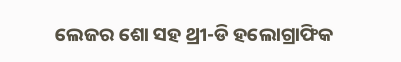ଲେଜର ଶୋ ସହ ଥ୍ରୀ-ଡି ହଲୋଗ୍ରାଫିକ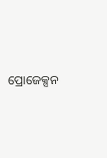ପ୍ରୋଜେକ୍ସନ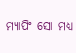ମ୍ୟାପିଂ ସୋ ମଧ୍ୟ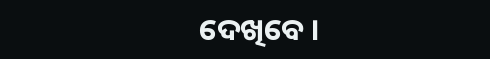ଦେଖିବେ ।